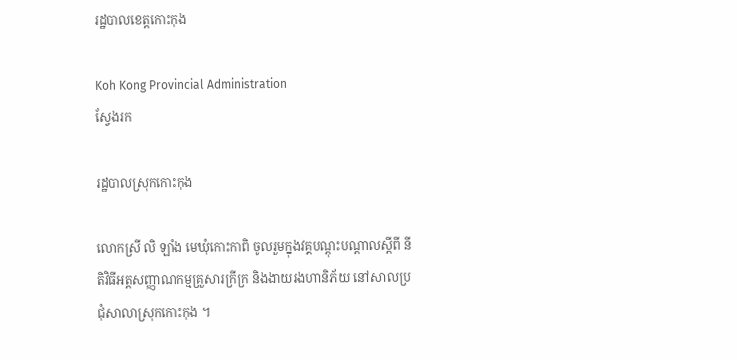រដ្ឋបាលខេត្តកោះកុង

Koh Kong Provincial Administration
ស្វែងរក

រដ្ឋបាលស្រុកកោះកុង

លោកស្រី លិ ឡាំង មេឃុំកោះកាពិ ចូលរួមក្នុងវគ្គបណ្តុះបណ្តាលស្តីពី នីតិវិធីអត្តសញ្ញាណកម្មគ្រួសារក្រីក្រ និងងាយរងហានិភ័យ នៅសាលប្រជុំសាលាស្រុកកោះកុង ។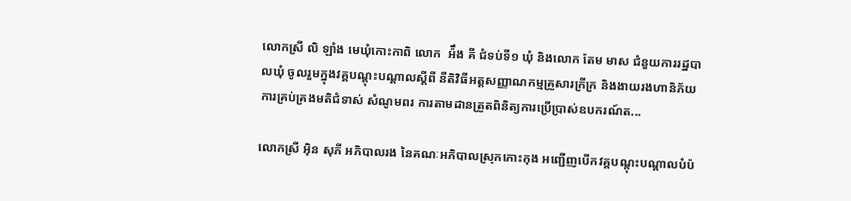លោកស្រី លិ ឡាំង មេឃុំកោះកាពិ លោក  អ៉ឹង គី ជំទប់ទី១ ឃុំ និងលោក តែម មាស ជំនួយការរដ្ឋបាលឃុំ ចូលរួមក្នុងវគ្គបណ្តុះបណ្តាលស្តីពី នីតិវិធីអត្តសញ្ញាណកម្មគ្រួសារក្រីក្រ និងងាយរងហានិភ័យ ការគ្រប់គ្រងមតិជំទាស់ សំណូមពរ ការតាមដានត្រួតពិនិត្យការប្រើប្រាស់ឧបករណ៍ត...

លោកស្រី អ៊ិន សុភី អភិបាលរង នៃគណៈអភិបាលស្រុកកោះកុង អញ្ជើញបើកវគ្គបណ្តុះបណ្តាលបំប៉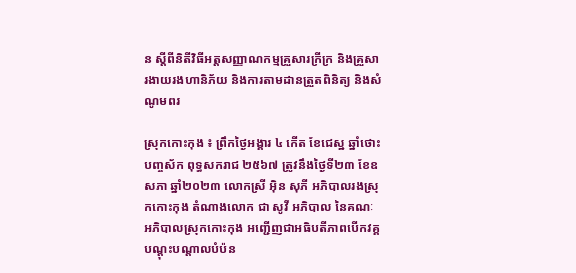ន ស្តីពីនិតីវិធីអត្តសញ្ញាណកម្មគ្រួសារក្រីក្រ និងគ្រួសារងាយរងហានិភ័យ និងការតាមដានត្រួតពិនិត្យ និងសំណូមពរ

ស្រុកកោះកុង ៖ ព្រឹកថ្ងៃអង្គារ ៤ កើត ខែជេស្ឋ ឆ្នាំថោះ បញ្ចស័ក ពុទ្ធសករាជ ២៥៦៧ ត្រូវនឹងថ្ងៃទី២៣ ខែឧសភា ឆ្នាំ២០២៣ លោកស្រី អ៊ិន សុភី អភិបាលរងស្រុកកោះកុង តំណាងលោក ជា សូវី អភិបាល នៃគណៈអភិបាលស្រុកកោះកុង អញ្ជើញជាអធិបតីភាពបើកវគ្គបណ្តុះបណ្តាលបំប៉ន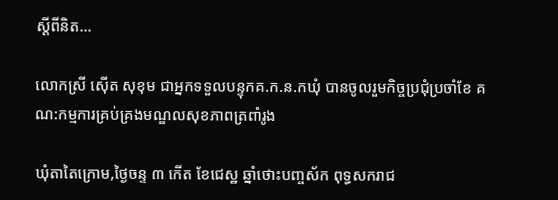ស្តីពីនិត...

លោកស្រី សេុីត សុខុម ជាអ្នកទទួលបន្ទុកគ.ក.ន.កឃុំ បានចូលរួមកិច្ចប្រជុំប្រចាំខែ គណ:កម្មការគ្រប់គ្រងមណ្ឌលសុខភាពត្រពាំរូង

ឃុំតាតៃក្រោម,ថ្ងៃចន្ទ ៣ កើត ខែជេស្ឋ ឆ្នាំថោះបញ្ចស័ក ពុទ្ធសករាជ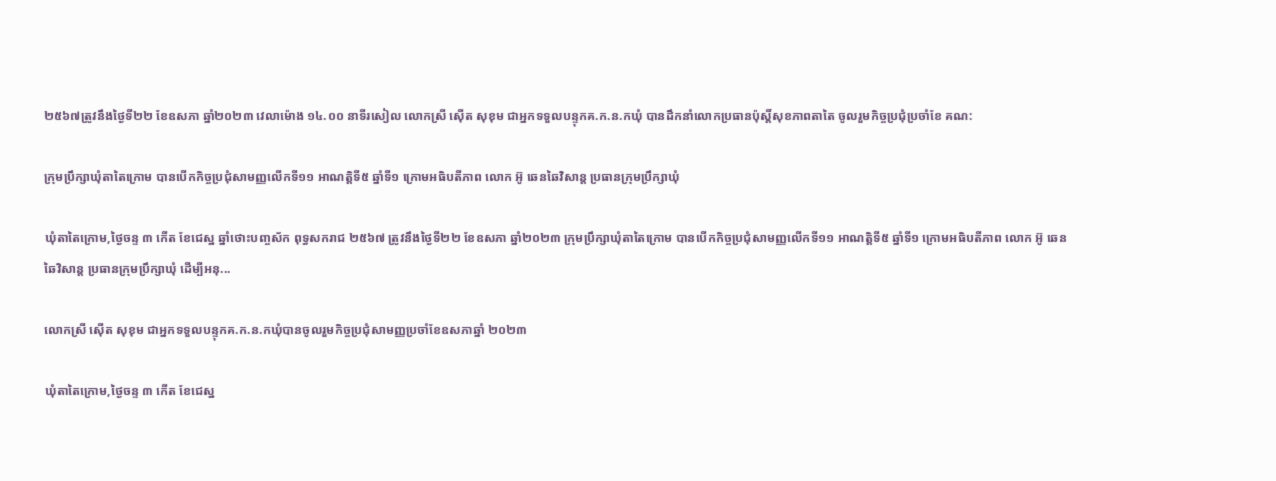២៥៦៧ត្រូវនឹងថ្ងៃទី២២ ខែឧសភា ឆ្នាំ២០២៣ វេលាម៉ោង ១៤.០០ នាទីរសៀល លោកស្រី សេុីត សុខុម ជាអ្នកទទួលបន្ទុកគ.ក.ន.កឃុំ បានដឹកនាំលោកប្រធានប៉ុស្តិ៍សុខភាពតាតៃ ចូលរួមកិច្ចប្រជុំប្រចាំខែ គណ:

ក្រុមប្រឹក្សាឃុំតាតៃក្រោម បានបើកកិច្ចប្រជុំសាមញ្ញលើកទី១១ អាណត្តិទី៥ ឆ្នាំទី១ ក្រោមអធិបតីភាព លោក អ៊ូ ឆេនឆៃវិសាន្ត ប្រធានក្រុមប្រឹក្សាឃុំ

ឃុំតាតៃក្រោម,ថ្ងៃចន្ទ ៣ កើត ខែជេស្ឋ ឆ្នាំថោះបញ្ចស័ក ពុទ្ធសករាជ ២៥៦៧ ត្រូវនឹងថ្ងៃទី២២ ខែឧសភា ឆ្នាំ២០២៣ ក្រុមប្រឹក្សាឃុំតាតៃក្រោម បានបើកកិច្ចប្រជុំសាមញ្ញលើកទី១១ អាណត្តិទី៥ ឆ្នាំទី១ ក្រោមអធិបតីភាព លោក អ៊ូ ឆេនឆៃវិសាន្ត ប្រធានក្រុមប្រឹក្សាឃុំ ដើម្បីអនុ...

លោកស្រី សេុីត សុខុម ជាអ្នកទទួលបន្ទុកគ.ក.ន.កឃុំបានចូលរួមកិច្ចប្រជុំសាមញ្ញប្រចាំខែឧសភាឆ្នាំ ២០២៣

ឃុំតាតៃក្រោម,ថ្ងៃចន្ទ ៣ កើត ខែជេស្ឋ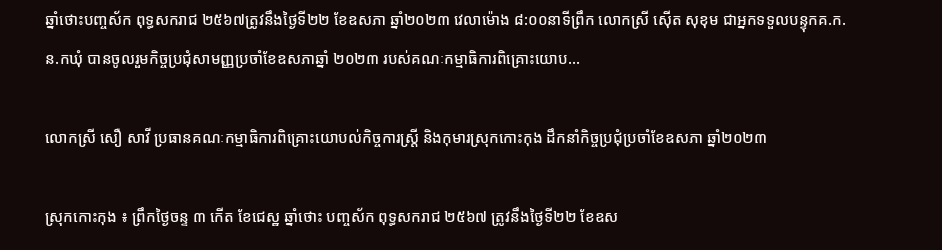ឆ្នាំថោះបញ្ចស័ក ពុទ្ធសករាជ ២៥៦៧ត្រូវនឹងថ្ងៃទី២២ ខែឧសភា ឆ្នាំ២០២៣ វេលាម៉ោង ៨:០០នាទីព្រឹក លោកស្រី សេុីត សុខុម ជាអ្នកទទួលបន្ទុកគ.ក.ន.កឃុំ បានចូលរួមកិច្ចប្រជុំសាមញ្ញប្រចាំខែឧសភាឆ្នាំ ២០២៣ របស់គណៈកម្មាធិការពិគ្រោះយោប...

លោកស្រី សឿ សាវី ប្រធានគណៈកម្មាធិការពិគ្រោះយោបល់កិច្ចការស្រ្តី និងកុមារស្រុកកោះកុង ដឹកនាំកិច្ចប្រជុំប្រចាំខែឧសភា ឆ្នាំ២០២៣

ស្រុកកោះកុង ៖ ព្រឹកថ្ងៃចន្ទ ៣ កើត ខែជេស្ឋ ឆ្នាំថោះ បញ្ចស័ក ពុទ្ធសករាជ ២៥៦៧ ត្រូវនឹងថ្ងៃទី២២ ខែឧស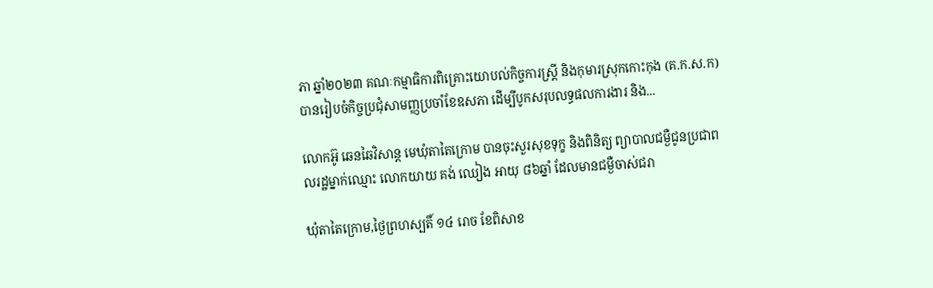ភា ឆ្នាំ២០២៣ គណៈកម្មាធិការពិគ្រោះយោបល់កិច្ចការស្រ្តី និងកុមារស្រុកកោះកុង (គ.ក.ស.ក) បានរៀបចំកិច្ចប្រជុំសាមញ្ញប្រចាំខែឧសភា ដើម្បីបូកសរុបលទ្ធផលការងារ និង...

លោកអ៊ូ ឆេនឆៃវិសាន្ត មេឃុំតាតៃក្រោម បានចុះសួរសុខទុក្ខ និងពិនិត្យ ព្យាបាលជម្ងឺជូនប្រជាពលរដ្ឋម្នាក់ឈ្មោះ លោកយាយ គង់ ឈៀង អាយុ ៨៦ឆ្នាំ ដែលមានជម្ងឺចាស់ជរា

ឃុំតាតៃក្រោម,ថ្ងៃព្រហស្បតិ៍ ១៤ រោច ខែពិសាខ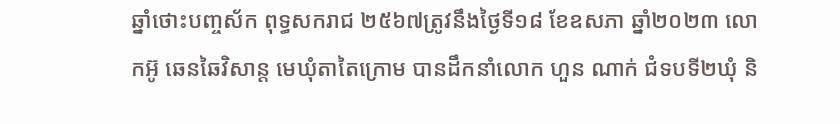ឆ្នាំថោះបញ្ចស័ក ពុទ្ធសករាជ ២៥៦៧ត្រូវនឹងថ្ងៃទី១៨ ខែឧសភា ឆ្នាំ២០២៣ លោកអ៊ូ ឆេនឆៃវិសាន្ត មេឃុំតាតៃក្រោម បានដឹកនាំលោក ហួន ណាក់ ជំទបទី២ឃុំ និ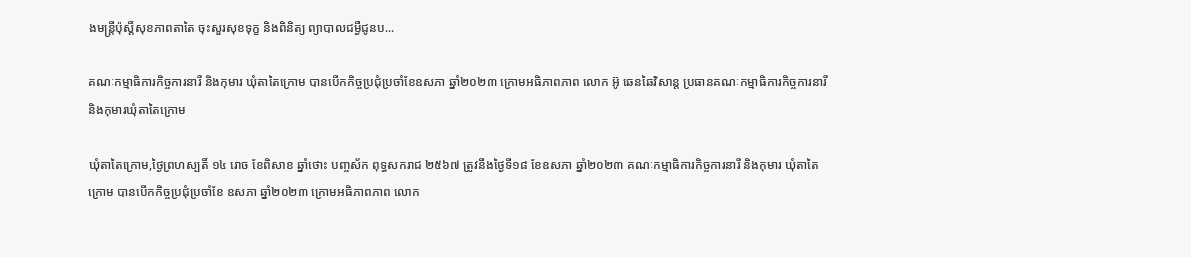ងមន្ត្រីប៉ុស្តិ៍សុខភាពតាតៃ ចុះសួរសុខទុក្ខ និងពិនិត្យ ព្យាបាលជម្ងឺជូនប...

គណៈកម្មាធិការកិច្ចការនារី និងកុមារ ឃុំតាតៃក្រោម បានបើកកិច្ចប្រជុំប្រចាំខែឧសភា ឆ្នាំ២០២៣ ក្រោមអធិភាពភាព លោក អ៊ូ ឆេនឆៃវិសាន្ត ប្រធានគណៈកម្មាធិការកិច្ចការនារី និងកុមារឃុំតាតៃក្រោម

ឃុំតាតៃក្រោម,ថ្ងៃព្រហស្បតិ៍ ១៤ រោច ខែពិសាខ ឆ្នាំថោះ បញ្ចស័ក ពុទ្ធសករាជ ២៥៦៧ ត្រូវនឹងថ្ងៃទី១៨ ខែឧសភា ឆ្នាំ២០២៣ គណៈកម្មាធិការកិច្ចការនារី និងកុមារ ឃុំតាតៃក្រោម បានបើកកិច្ចប្រជុំប្រចាំខែ ឧសភា ឆ្នាំ២០២៣ ក្រោមអធិភាពភាព លោក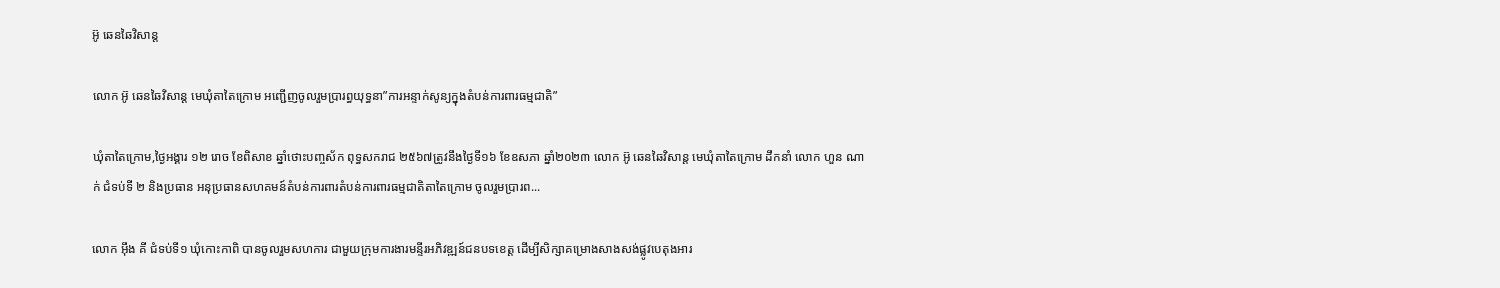អ៊ូ ឆេនឆៃវិសាន្ត

លោក អ៊ូ ឆេនឆៃវិសាន្ត មេឃុំតាតៃក្រោម អញ្ជើញចូលរួមប្រារព្ធយុទ្ធនា”ការអន្ទាក់សូន្យក្នុងតំបន់ការពារធម្មជាតិ”

ឃុំតាតៃក្រោម,ថ្ងៃអង្គារ ១២ រោច ខែពិសាខ ឆ្នាំថោះបញ្ចស័ក ពុទ្ធសករាជ ២៥៦៧ត្រូវនឹងថ្ងៃទី១៦ ខែឧសភា ឆ្នាំ២០២៣ លោក អ៊ូ ឆេនឆៃវិសាន្ត មេឃុំតាតៃក្រោម ដឹកនាំ លោក ហួន ណាក់ ជំទប់ទី ២ និងប្រធាន អនុប្រធានសហគមន៍តំបន់ការពារតំបន់ការពារធម្មជាតិតាតៃក្រោម ចូលរួមប្រារព...

លោក អ៊ឹង គី ជំទប់ទី១ ឃុំកោះកាពិ បានចូលរួមសហការ ជាមួយក្រុមការងារមន្ទីរអភិវឌ្ឍន៍ជនបទខេត្ត ដើម្បីសិក្សាគម្រោងសាងសង់ផ្លូវបេតុងអារ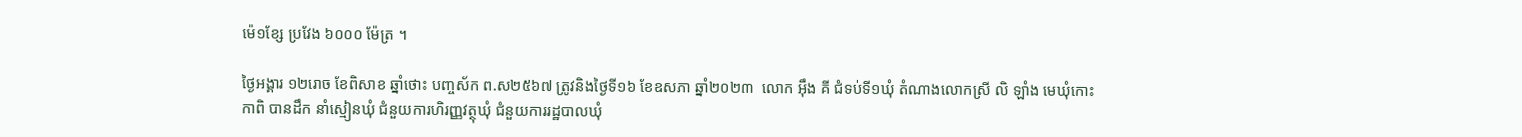ម៉េ១ខ្សែ ប្រវែង ៦០០០ ម៉ែត្រ ។

ថ្ងៃអង្គារ ១២រោច ខែពិសាខ ឆ្នាំថោះ បញ្ចស័ក ព.ស២៥៦៧ ត្រូវនិងថ្ងៃទី១៦ ខែឧសភា ឆ្នាំ២០២៣  លោក អ៊ឹង គី ជំទប់ទី១ឃុំ តំណាងលោកស្រី លិ ឡាំង មេឃុំកោះកាពិ បានដឹក នាំស្មៀនឃុំ ជំនួយការហិរញ្ញវត្ថុឃុំ ជំនួយការរដ្ឋបាលឃុំ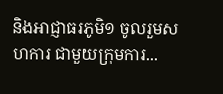និងអាជ្ញាធរភូមិ១ ចូលរួមសហការ ជាមួយក្រុមការ...